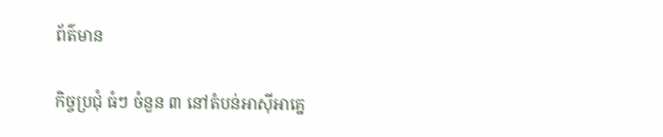ព័ត៌មាន

កិច្ចប្រជុំ ធំៗ ចំនួន ៣ នៅតំបន់អាស៊ីអាគ្នេ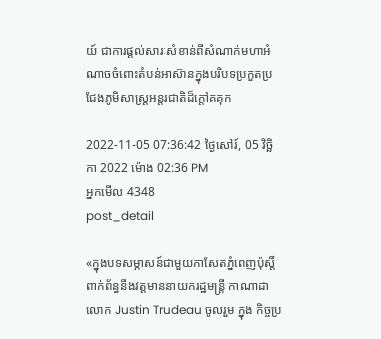យ៍ ជាការផ្តល់សារៈសំខាន់ពីសំណាក់មហាអំណាចចំពោះតំបន់អាស៊ានក្នុងបរិបទប្រកួតប្រជែងភូមិសាស្ត្រអន្តរជាតិដ៏ក្តៅគគុក

2022-11-05 07:36:42 ថ្ងៃសៅរ៍, 05 វិច្ឆិកា 2022 ម៉ោង 02:36 PM
អ្នកមើល 4348
post_detail

«ក្នុងបទសម្ភាសន៍ជាមួយកាសែតភ្នំពេញប៉ុស្តិ៍ពាក់ព័ន្ធនឹងវត្តមាននាយករដ្ឋមន្ត្រី កាណាដា លោក Justin Trudeau ចូលរួម ក្នុង កិច្ចប្រ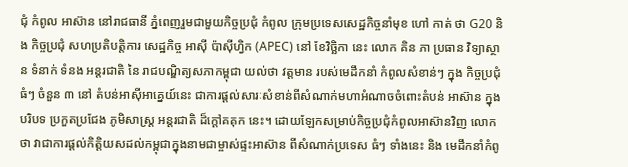ជុំ កំពូល អាស៊ាន នៅរាជធានី ភ្នំពេញរួមជាមួយកិច្ចប្រជុំ កំពូល ក្រុមប្រទេសសេដ្ឋកិច្ចនាំមុខ ហៅ កាត់ ថា G20 និង កិច្ចប្រជុំ សហប្រតិបត្តិការ សេដ្ឋកិច្ច អាស៊ី ប៉ាស៊ីហ្វិក (APEC) នៅ ខែវិច្ឆិកា នេះ លោក គិន ភា ប្រធាន វិទ្យាស្ថាន ទំនាក់ ទំនង អន្តរជាតិ នៃ រាជបណ្ឌិត្យសភាកម្ពុជា យល់ថា វត្តមាន របស់មេដឹកនាំ កំពូលសំខាន់ៗ ក្នុង កិច្ចប្រជុំ ធំៗ ចំនួន ៣ នៅ តំបន់អាស៊ីអាគ្នេយ៍នេះ ជាការផ្តល់សារៈសំខាន់ពីសំណាក់មហាអំណាចចំពោះតំបន់ អាស៊ាន ក្នុង បរិបទ ប្រកួតប្រជែង ភូមិសាស្ត្រ អន្តរជាតិ ដ៏ក្តៅគគុក នេះ។ ដោយឡែកសម្រាប់កិច្ចប្រជុំកំពូលអាស៊ានវិញ លោក ថា វាជាការផ្តល់កិត្តិយសដល់កម្ពុជាក្នុងនាមជាម្ចាស់ផ្ទះអាស៊ាន ពីសំណាក់ប្រទេស ធំៗ ទាំងនេះ និង មេដឹកនាំកំពូ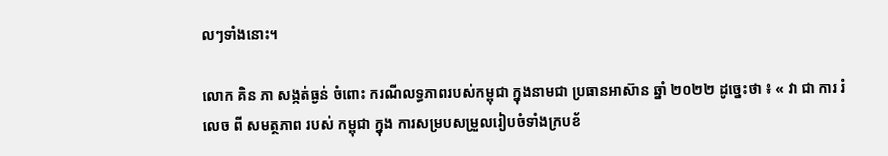លៗទាំងនោះ។

លោក គិន ភា សង្កត់ធ្ងន់ ចំពោះ ករណីលទ្ធភាពរបស់កម្ពុជា ក្នុងនាមជា ប្រធានអាស៊ាន ឆ្នាំ ២០២២ ដូច្នេះថា ៖ « វា ជា ការ រំលេច ពី សមត្ថភាព របស់ កម្ពុជា ក្នុង ការសម្របសម្រួលរៀបចំទាំងក្របខ័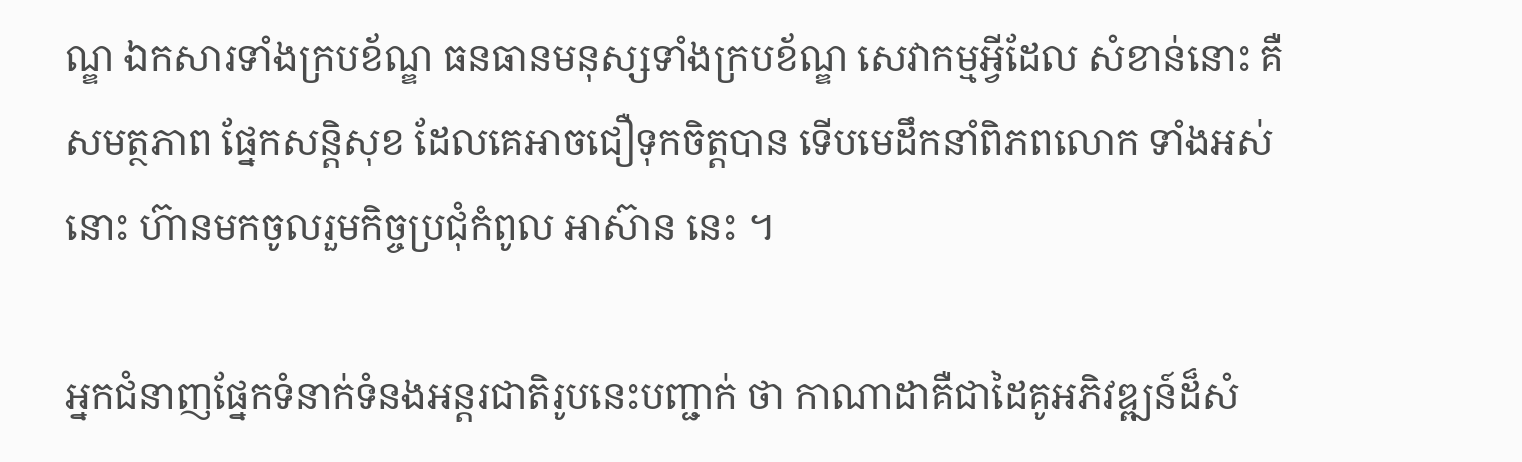ណ្ឌ ឯកសារទាំងក្របខ័ណ្ឌ ធនធានមនុស្សទាំងក្របខ័ណ្ឌ សេវាកម្មអ្វីដែល សំខាន់នោះ គឺសមត្ថភាព ផ្នែកសន្តិសុខ ដែលគេអាចជឿទុកចិត្តបាន ទើបមេដឹកនាំពិភពលោក ទាំងអស់នោះ ហ៊ានមកចូលរួមកិច្ចប្រជុំកំពូល អាស៊ាន នេះ ។

អ្នកជំនាញផ្នែកទំនាក់ទំនងអន្តរជាតិរូបនេះបញ្ជាក់ ថា កាណាដាគឺជាដៃគូអភិវឌ្ឍន៍ដ៏សំ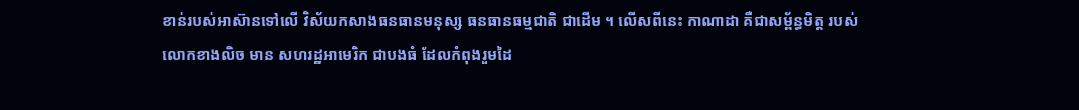ខាន់របស់អាស៊ានទៅលើ វិស័យកសាងធនធានមនុស្ស ធនធានធម្មជាតិ ជាដើម ។ លើសពីនេះ កាណាដា គឺជាសម្ព័ន្ធមិត្ត របស់លោកខាងលិច មាន សហរដ្ឋអាមេរិក ជាបងធំ ដែលកំពុងរួមដៃ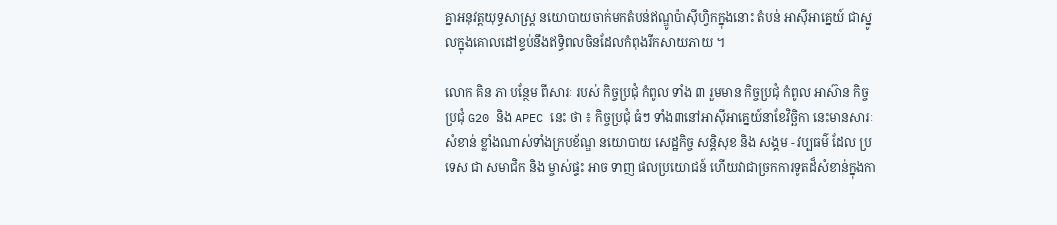គ្នាអនុវត្តយុទ្ធសាស្ត្រ នយោបាយចាក់មកតំបន់ឥណ្ឌូប៉ាស៊ីហ្វិកក្នុងនោះ តំបន់ អាស៊ីអាគ្នេយ៍ ជាស្នូលក្នុងគោលដៅខ្ទប់នឹងឥទ្ធិពលចិនដែលកំពុងរីកសាយភាយ ។

លោក គិន ភា បន្ថែម ពីសារៈ របស់ កិច្ចប្រជុំ កំពូល ទាំង ៣ រួមមាន កិច្ចប្រជុំ កំពូល អាស៊ាន កិច្ចប្រជុំ G20 និង APEC នេះ ថា ៖ កិច្ចប្រជុំ ធំៗ ទាំង៣នៅអាស៊ីអាគ្នេយ៍នាខែវិច្ឆិកា នេះមានសារៈសំខាន់ ខ្លាំងណាស់ទាំងក្របខ័ណ្ឌ នយោបាយ សេដ្ឋកិច្ច សន្តិសុខ និង សង្គម - វប្បធម៌ ដែល ប្រទេស ជា សមាជិក និង ម្ចាស់ផ្ទះ អាច ទាញ ផលប្រយោជន៍ ហើយវាជាច្រកការទូតដ៏សំខាន់ក្នុងកា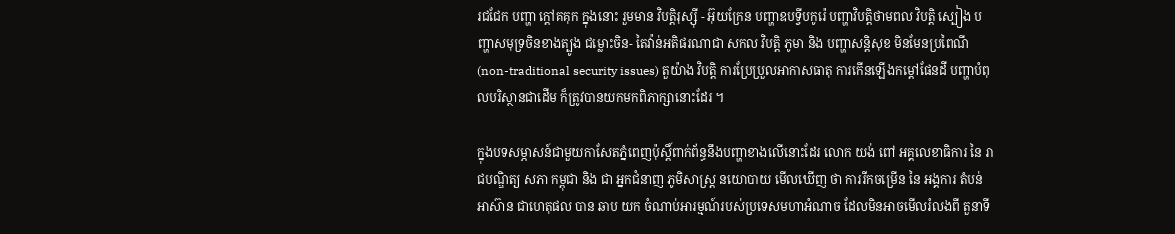រជជែក បញ្ហា ក្តៅគគុក ក្នុងនោះ រួមមាន វិបត្តិរុស្ស៊ី - អ៊ុយក្រែន បញ្ហាឧបទ្វីបកូរ៉េ បញ្ហាវិបត្តិថាមពល វិបត្តិ ស្បៀង បញ្ហាសមុទ្រចិនខាងត្បូង ជម្លោះចិន- តៃវ៉ាន់អតិផរណាជា សកល វិបត្តិ ភូមា និង បញ្ហាសន្តិសុខ មិនមែនប្រពៃណី (non-traditional security issues) តួយ៉ាង វិបត្តិ ការប្រែប្រួលអាកាសធាតុ ការកើនឡើងកម្តៅផែនដី បញ្ហាបំពុលបរិស្ថានជាដើម ក៏ត្រូវបានយកមកពិភាក្សានោះដែរ ។

ក្នុងបទសម្ភាសន៍ជាមួយកាសែតភ្នំពេញប៉ុស្តិ៍ពាក់ព័ន្ធនឹងបញ្ហាខាងលើនោះដែរ លោក យង់ ពៅ អគ្គលេខាធិការ នៃ រាជបណ្ឌិត្យ សភា កម្ពុជា និង ជា អ្នកជំនាញ ភូមិសាស្ត្រ នយោបាយ មើលឃើញ ថា ការរីកចម្រើន នៃ អង្គការ តំបន់ អាស៊ាន ជាហេតុផល បាន ឆាប យក ចំណាប់អារម្មណ៍របស់ប្រទេសមហាអំណាច ដែលមិនអាចមើលរំលងពី តួនាទី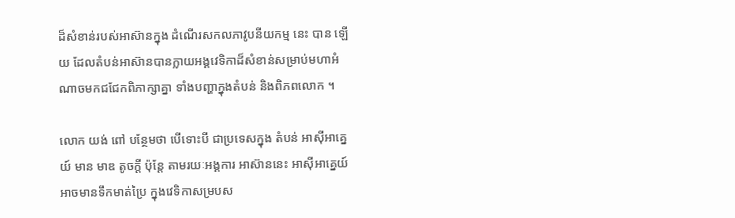ដ៏សំខាន់របស់អាស៊ានក្នុង ដំណើរសកលភាវូបនីយកម្ម នេះ បាន ឡើយ ដែលតំបន់អាស៊ានបានក្លាយអង្គវេទិកាដ៏សំខាន់សម្រាប់មហាអំណាចមកជជែកពិភាក្សាគ្នា ទាំងបញ្ហាក្នុងតំបន់ និងពិភពលោក ។

លោក យង់ ពៅ បន្ថែមថា បើទោះបី ជាប្រទេសក្នុង តំបន់ អាស៊ីអាគ្នេយ៍ មាន មាឌ តូចក្តី ប៉ុន្តែ តាមរយៈអង្គការ អាស៊ាននេះ អាស៊ីអាគ្នេយ៍ អាចមានទឹកមាត់ប្រៃ ក្នុងវេទិកាសម្របស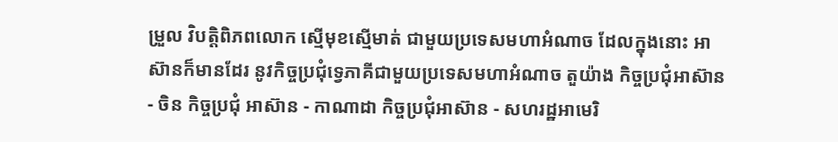ម្រួល វិបត្តិពិភពលោក ស្មើមុខស្មើមាត់ ជាមួយប្រទេសមហាអំណាច ដែលក្នុងនោះ អាស៊ានក៏មានដែរ នូវកិច្ចប្រជុំទ្វេភាគីជាមួយប្រទេសមហាអំណាច តួយ៉ាង កិច្ចប្រជុំអាស៊ាន - ចិន កិច្ចប្រជុំ អាស៊ាន - កាណាដា កិច្ចប្រជុំអាស៊ាន - សហរដ្ឋអាមេរិ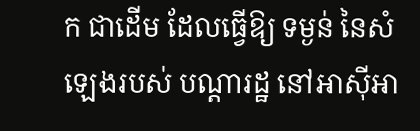ក ជាដើម ដែលធ្វើឱ្យ ទម្ងន់ នៃសំឡេងរបស់ បណ្តារដ្ឋ នៅអាស៊ីអា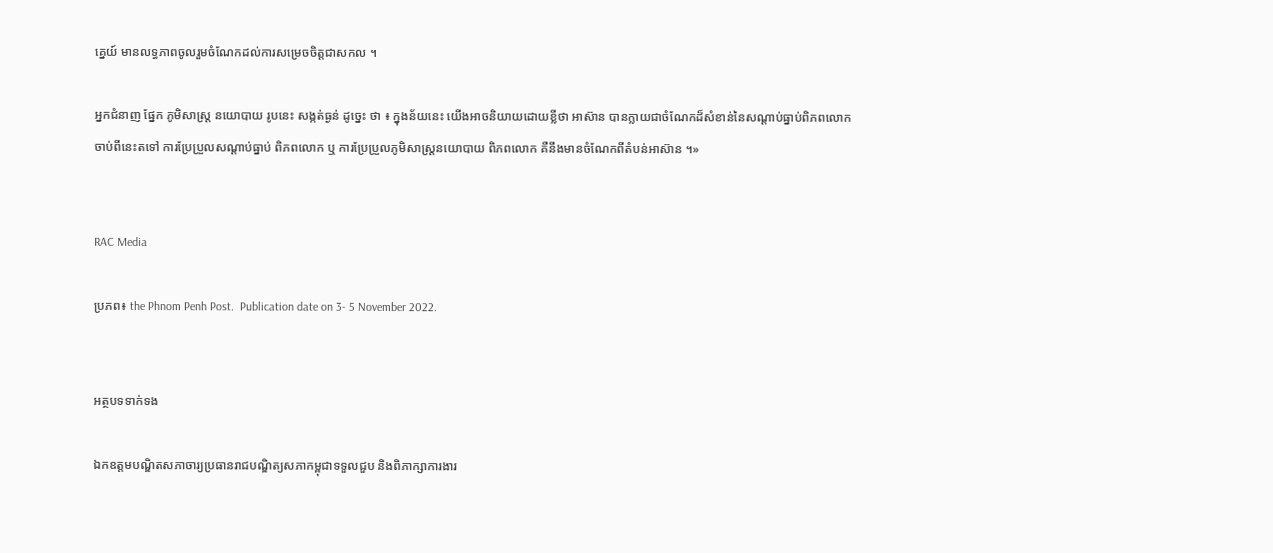គ្នេយ៍ មានលទ្ធភាពចូលរួមចំណែកដល់ការសម្រេចចិត្តជាសកល ។

អ្នកជំនាញ ផ្នែក ភូមិសាស្ត្រ នយោបាយ រូបនេះ សង្កត់ធ្ងន់ ដូច្នេះ ថា ៖ ក្នុងន័យនេះ យើងអាចនិយាយដោយខ្លីថា អាស៊ាន បានក្លាយជាចំណែកដ៏សំខាន់នៃសណ្តាប់ធ្នាប់ពិភពលោកចាប់ពីនេះតទៅ ការប្រែប្រួលសណ្តាប់ធ្នាប់ ពិភពលោក ឬ ការប្រែប្រួលភូមិសាស្ត្រនយោបាយ ពិភពលោក គឺនឹងមានចំណែកពីតំបន់អាស៊ាន ។»


RAC Media

ប្រភព៖ the Phnom Penh Post.  Publication date on 3- 5 November 2022.


អត្ថបទទាក់ទង

ឯកឧត្ដមបណ្ឌិតសភាចារ្យប្រធានរាជបណ្ឌិត្យសភាកម្ពុជាទទួលជួប និងពិភាក្សាការងារ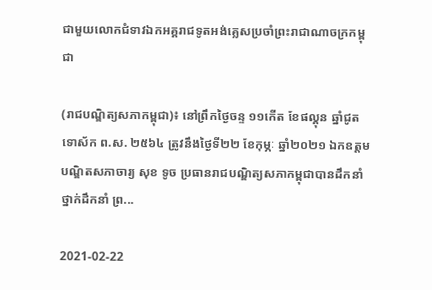ជាមួយលោកជំទាវឯកអគ្គរាជទូតអង់គ្លេសប្រចាំព្រះរាជាណាចក្រកម្ពុជា

(រាជបណ្ឌិត្យសភាកម្ពុជា)៖ នៅព្រឹកថ្ងៃចន្ទ ១១កើត ខែផល្គុន ឆ្នាំជូត ទោស័ក ព.ស. ២៥៦៤ ត្រូវនឹងថ្ងៃទី២២ ខែកុម្ភៈ ឆ្នាំ២០២១ ឯកឧត្ដមបណ្ឌិតសភាចារ្យ សុខ ទូច ប្រធានរាជបណ្ឌិត្យសភាកម្ពុជាបានដឹកនាំថ្នាក់ដឹកនាំ ព្រ...

2021-02-22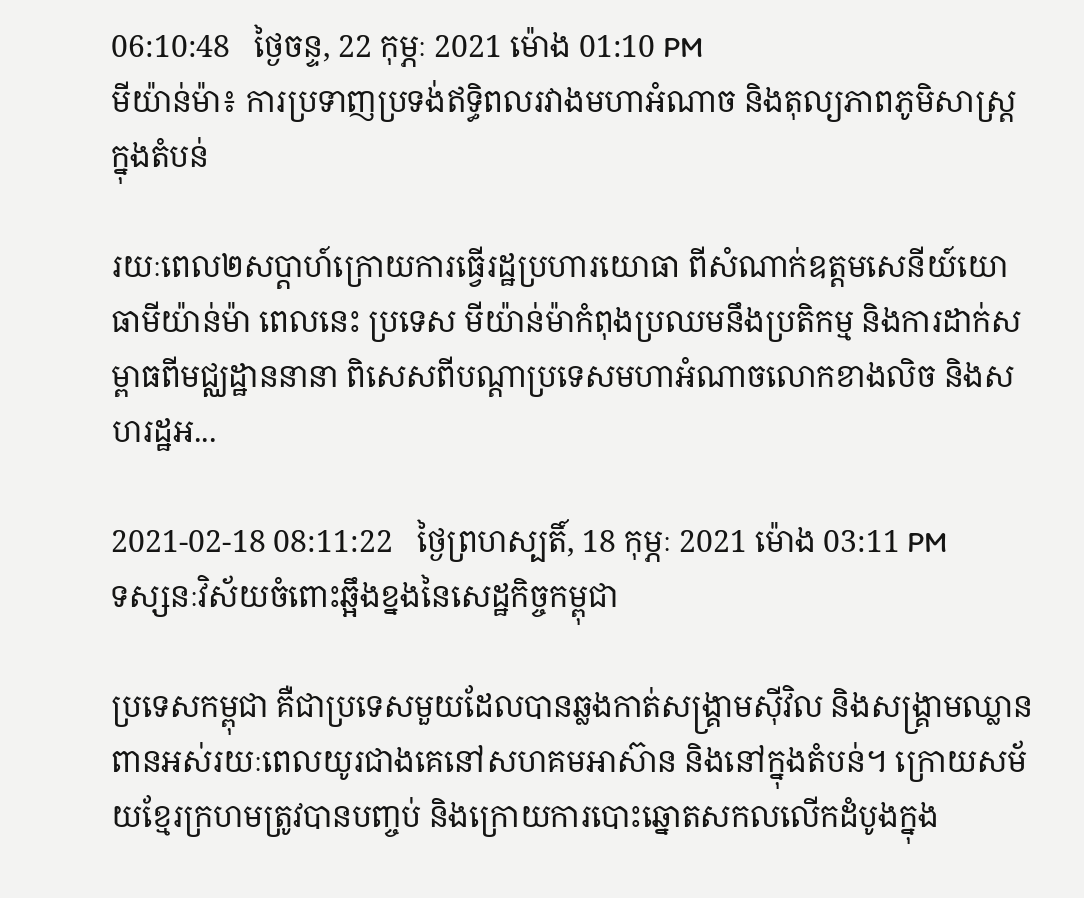06:10:48   ថ្ងៃចន្ទ, 22 កុម្ភៈ 2021 ម៉ោង 01:10 PM
មីយ៉ាន់ម៉ា៖ ការប្រទាញប្រទង់ឥទ្ធិពលរវាងមហាអំណាច និងតុល្យភាពភូមិសាស្ត្រក្នុងតំបន់

រយៈពេល២សប្ដាហ៍ក្រោយការធ្វើរដ្ឋប្រហារយោធា ពីសំណាក់ឧត្ដមសេនីយ៍យោធាមីយ៉ាន់ម៉ា ពេលនេះ ប្រទេស មីយ៉ាន់ម៉ាកំពុងប្រឈមនឹងប្រតិកម្ម និងការដាក់សម្ពាធពីមជ្ឈដ្ឋាននានា ពិសេសពីបណ្ដាប្រទេសមហាអំណាចលោកខាងលិច និងសហរដ្ឋអ...

2021-02-18 08:11:22   ថ្ងៃព្រហស្បតិ៍, 18 កុម្ភៈ 2021 ម៉ោង 03:11 PM
ទស្សនៈវិស័យចំពោះឆ្អឹងខ្នងនៃសេដ្ឋកិច្ចកម្ពុជា

ប្រទេសកម្ពុជា គឺជាប្រទេសមួយដែលបានឆ្លងកាត់សង្គ្រាមស៊ីវិល និងសង្គ្រាមឈ្លានពានអស់រយៈពេលយូរជាងគេនៅសហគមអាស៊ាន និងនៅក្នុងតំបន់។ ក្រោយសម័យខ្មែរក្រហមត្រូវបានបញ្ចប់ និងក្រោយការបោះឆ្នោតសកលលើកដំបូងក្នុង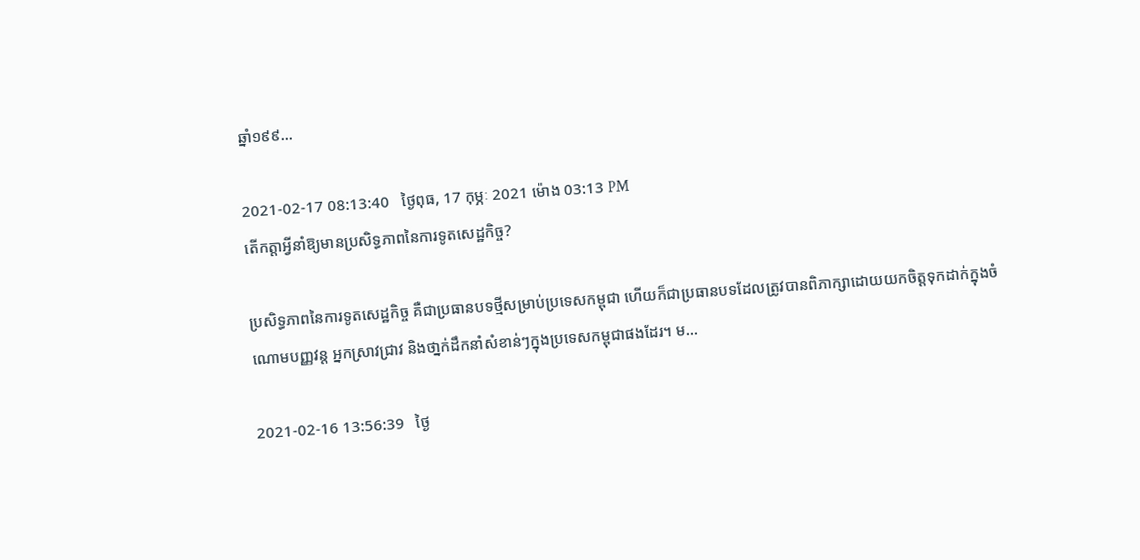ឆ្នាំ១៩៩...

2021-02-17 08:13:40   ថ្ងៃពុធ, 17 កុម្ភៈ 2021 ម៉ោង 03:13 PM
តើកត្តាអ្វីនាំឱ្យមានប្រសិទ្ធភាពនៃការទូតសេដ្ឋកិច្ច?

ប្រសិទ្ធភាពនៃការទូតសេដ្ឋកិច្ច គឺជាប្រធានបទថ្មីសម្រាប់ប្រទេសកម្ពុជា ហើយក៏ជាប្រធានបទដែលត្រូវបានពិភាក្សាដោយយកចិត្តទុកដាក់ក្នុងចំណោមបញ្ញវន្ត អ្នកស្រាវជ្រាវ និងថា្នក់ដឹកនាំសំខាន់ៗក្នុងប្រទេសកម្ពុជាផងដែរ។ ម...

2021-02-16 13:56:39   ថ្ងៃ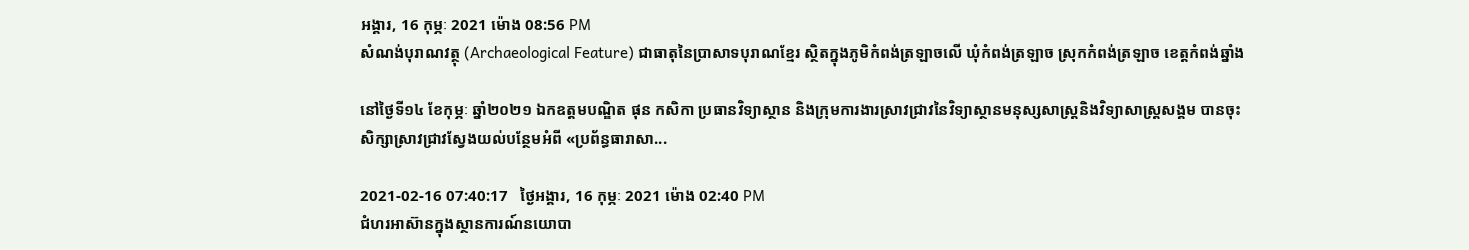អង្គារ, 16 កុម្ភៈ 2021 ម៉ោង 08:56 PM
សំណង់បុរាណវត្ថុ (Archaeological Feature) ជាធាតុនៃប្រាសាទបុរាណខ្មែរ ស្ថិតក្នុងភូមិកំពង់ត្រឡាចលើ ឃុំកំពង់ត្រឡាច ស្រុកកំពង់ត្រឡាច ខេត្តកំពង់ឆ្នាំង

នៅថ្ងៃទី១៤ ខែកុម្ភៈ ឆ្នាំ២០២១ ឯកឧត្តមបណ្ឌិត ផុន កសិកា ប្រធានវិទ្យាស្ថាន និងក្រុមការងារស្រាវជ្រាវនៃវិទ្យាស្ថានមនុស្សសាស្ត្រនិងវិទ្យាសាស្ត្រសង្គម បានចុះសិក្សាស្រាវជ្រាវស្វែងយល់បន្ថែមអំពី «ប្រព័ន្ធធារាសា...

2021-02-16 07:40:17   ថ្ងៃអង្គារ, 16 កុម្ភៈ 2021 ម៉ោង 02:40 PM
ជំហរអាស៊ានក្នុងស្ថានការណ៍នយោបា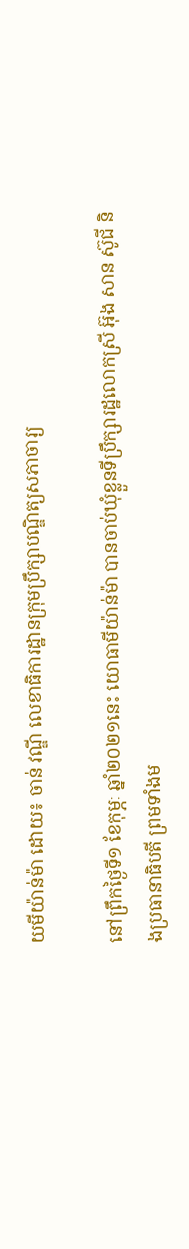យមីយ៉ាន់ម៉ា ដោយ៖ ចាន់ វណ្ឌី លេខាធិការដ្ឋានក្រុមប្រឹក្សាបណ្ឌិត្យសភាចារ្យ

នៅព្រឹកថ្ងៃទី១ ខែកុម្ភៈ ឆ្នាំ២០២១នេះ យោធាមីយ៉ាន់ម៉ា បានចាប់ឃុំខ្លួនទីប្រឹក្សារដ្ឋលោកស្រី អ៊ុង សាន ស៊ូជី និងប្រធានាធិបតី ព្រមទាំងម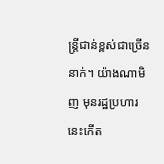ន្រ្តីជាន់ខ្ពស់ជាច្រើននាក់។ យ៉ាងណាមិញ មុនរដ្ឋប្រហារនេះកើត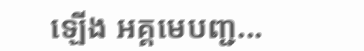ឡើង អគ្គមេបញ្ជ...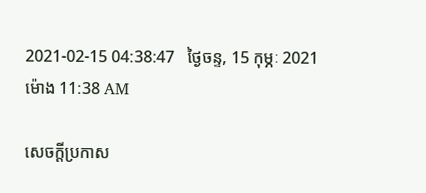2021-02-15 04:38:47   ថ្ងៃចន្ទ, 15 កុម្ភៈ 2021 ម៉ោង 11:38 AM

សេចក្តីប្រកាស